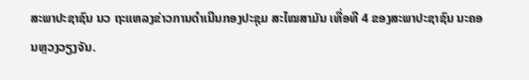ສະພາປະຊາຊົນ ນວ ຖະແຫລງຂ່າວການດຳເນີນກອງປະຊຸມ ສະໄໝສາມັນ ເທື່ອທີ 4 ຂອງສະພາປະຊາຊົນ ນະຄອນຫຼວງວຽງຈັນ.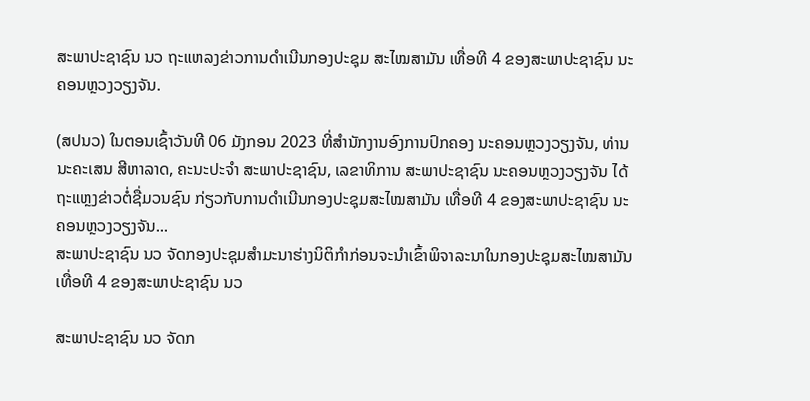ສະພາປະຊາຊົນ ນວ ຖະແຫລງຂ່າວການດຳເນີນກອງປະຊຸມ ສະໄໝສາມັນ ເທື່ອທີ 4 ຂອງສະພາປະຊາຊົນ ນະຄອນຫຼວງວຽງຈັນ.

(ສປນວ) ໃນຕອນເຊົ້າວັນທີ 06 ມັງກອນ 2023 ທີ່ສຳນັກງານອົງການປົກຄອງ ນະຄອນຫຼວງວຽງຈັນ, ທ່ານ ນະຄະເສນ ສີຫາລາດ, ຄະນະປະຈຳ ສະພາປະຊາຊົນ, ເລຂາທິການ ສະພາປະຊາຊົນ ນະຄອນຫຼວງວຽງຈັນ ໄດ້ຖະແຫຼງຂ່າວຕໍ່ຊື່ມວນຊົນ ກ່ຽວກັບການດຳເນີນກອງປະຊຸມສະໄໝສາມັນ ເທື່ອທີ 4 ຂອງສະພາປະຊາຊົນ ນະຄອນຫຼວງວຽງຈັນ...
ສະພາປະຊາຊົນ ນວ ຈັດກອງປະຊຸມສຳມະນາຮ່າງນິຕິກໍາກ່ອນຈະນໍາເຂົ້າພິຈາລະນາໃນກອງປະຊຸມສະໄໝສາມັນ ເທື່ອທີ 4 ຂອງສະພາປະຊາຊົນ ນວ

ສະພາປະຊາຊົນ ນວ ຈັດກ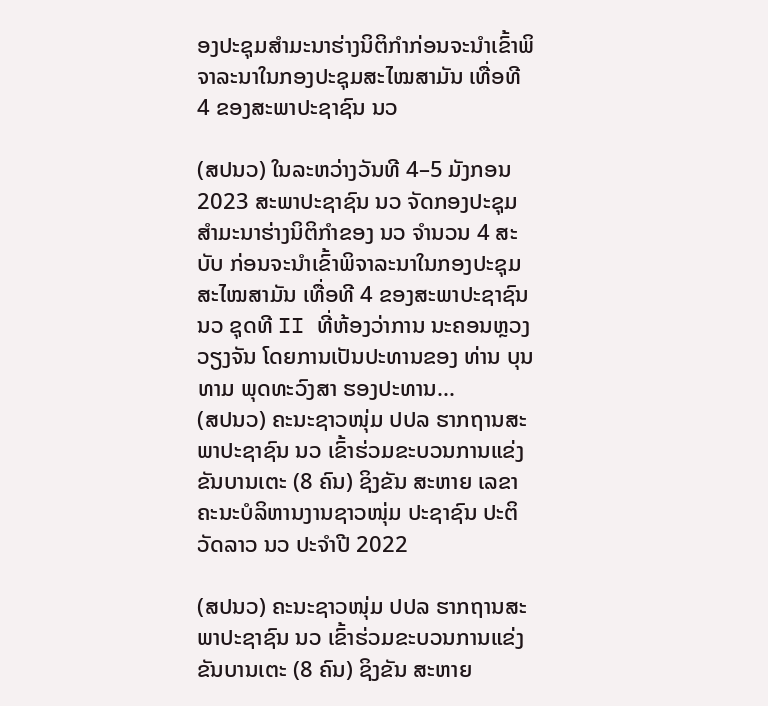ອງປະຊຸມສຳມະນາຮ່າງນິຕິກໍາກ່ອນຈະນໍາເຂົ້າພິຈາລະນາໃນກອງປະຊຸມສະໄໝສາມັນ ເທື່ອທີ 4 ຂອງສະພາປະຊາຊົນ ນວ

(ສປນວ) ໃນລະຫວ່າງວັນທີ 4–5 ມັງກອນ 2023 ສະພາປະຊາຊົນ ນວ ຈັດກອງປະຊຸມສໍາມະນາຮ່າງນິຕິກໍາຂອງ ນວ ຈໍານວນ 4 ສະບັບ ກ່ອນຈະນໍາເຂົ້າພິຈາລະນາໃນກອງປະຊຸມສະໄໝສາມັນ ເທື່ອທີ 4 ຂອງສະພາປະຊາຊົນ ນວ ຊຸດທີ II ທີ່ຫ້ອງວ່າການ ນະຄອນຫຼວງວຽງຈັນ ໂດຍການເປັນປະທານຂອງ ທ່ານ ບຸນທາມ ພຸດທະວົງສາ ຮອງປະທານ...
(ສປນວ) ຄະນະຊາວໜຸ່ມ ປປລ ຮາກຖານສະພາປະຊາຊົນ ນວ ເຂົ້າຮ່ວມຂະບວນການແຂ່ງຂັນບານເຕະ (8 ຄົນ) ຊິງຂັນ ສະຫາຍ ເລຂາຄະນະບໍລິຫານງານຊາວໜຸ່ມ ປະຊາຊົນ ປະຕິວັດລາວ ນວ ປະຈຳປີ 2022

(ສປນວ) ຄະນະຊາວໜຸ່ມ ປປລ ຮາກຖານສະພາປະຊາຊົນ ນວ ເຂົ້າຮ່ວມຂະບວນການແຂ່ງຂັນບານເຕະ (8 ຄົນ) ຊິງຂັນ ສະຫາຍ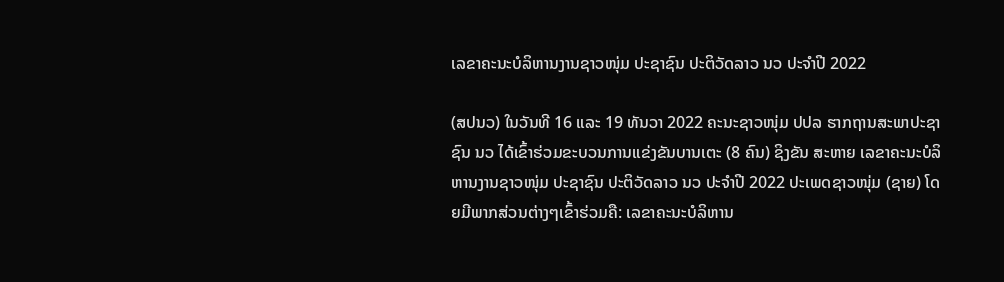ເລຂາຄະນະບໍລິຫານງານຊາວໜຸ່ມ ປະຊາຊົນ ປະຕິວັດລາວ ນວ ປະຈຳປີ 2022

(ສປນວ) ໃນວັນທີ 16 ແລະ 19 ທັນວາ 2022 ຄະນະຊາວໜຸ່ມ ປປລ ຮາກຖານສະພາປະຊາຊົນ ນວ ໄດ້ເຂົ້າຮ່ວມຂະບວນການແຂ່ງຂັນບານເຕະ (8 ຄົນ) ຊິງຂັນ ສະຫາຍ ເລຂາຄະນະບໍລິຫານງານຊາວໜຸ່ມ ປະຊາຊົນ ປະຕິວັດລາວ ນວ ປະຈຳປີ 2022 ປະເພດຊາວໜຸ່ມ (ຊາຍ) ໂດຍມີພາກສ່ວນຕ່າງໆເຂົ້າຮ່ວມຄື: ເລຂາຄະນະບໍລິຫານ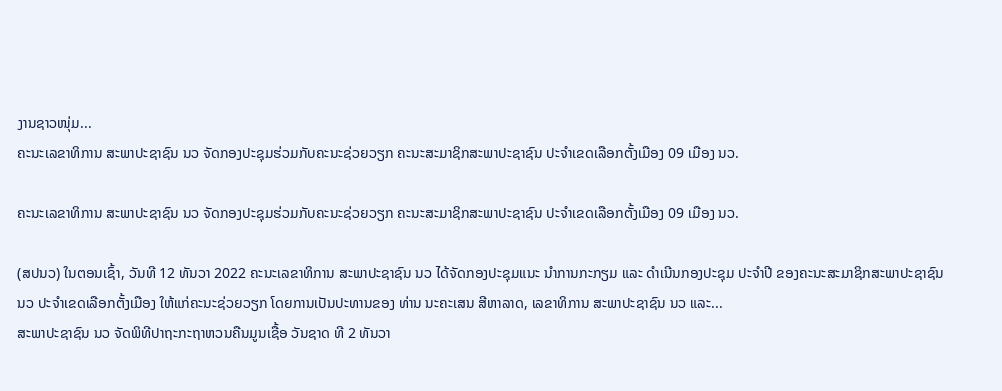ງານຊາວໜຸ່ມ...
ຄະນະເລຂາທິການ ສະພາປະຊາຊົນ ນວ ຈັດກອງປະຊຸມຮ່ວມກັບຄະນະຊ່ວຍວຽກ ຄະນະສະມາຊິກສະພາປະຊາຊົນ ປະຈຳເຂດເລືອກຕັ້ງເມືອງ 09 ເມືອງ ນວ.

ຄະນະເລຂາທິການ ສະພາປະຊາຊົນ ນວ ຈັດກອງປະຊຸມຮ່ວມກັບຄະນະຊ່ວຍວຽກ ຄະນະສະມາຊິກສະພາປະຊາຊົນ ປະຈຳເຂດເລືອກຕັ້ງເມືອງ 09 ເມືອງ ນວ.

(ສປນວ) ໃນຕອນເຊົ້າ, ວັນທີ 12 ທັນວາ 2022 ຄະນະເລຂາທິການ ສະພາປະຊາຊົນ ນວ ໄດ້ຈັດກອງປະຊຸມແນະ ນຳການກະກຽມ ແລະ ດຳເນີນກອງປະຊຸມ ປະຈຳປີ ຂອງຄະນະສະມາຊິກສະພາປະຊາຊົນ ນວ ປະຈຳເຂດເລືອກຕັ້ງເມືອງ ໃຫ້ແກ່ຄະນະຊ່ວຍວຽກ ໂດຍການເປັນປະທານຂອງ ທ່ານ ນະຄະເສນ ສີຫາລາດ, ເລຂາທິການ ສະພາປະຊາຊົນ ນວ ແລະ...
ສະພາປະຊາຊົນ ນວ ຈັດພິທີປາຖະກະຖາຫວນຄືນມູນເຊື້ອ ວັນຊາດ ທີ 2 ທັນວາ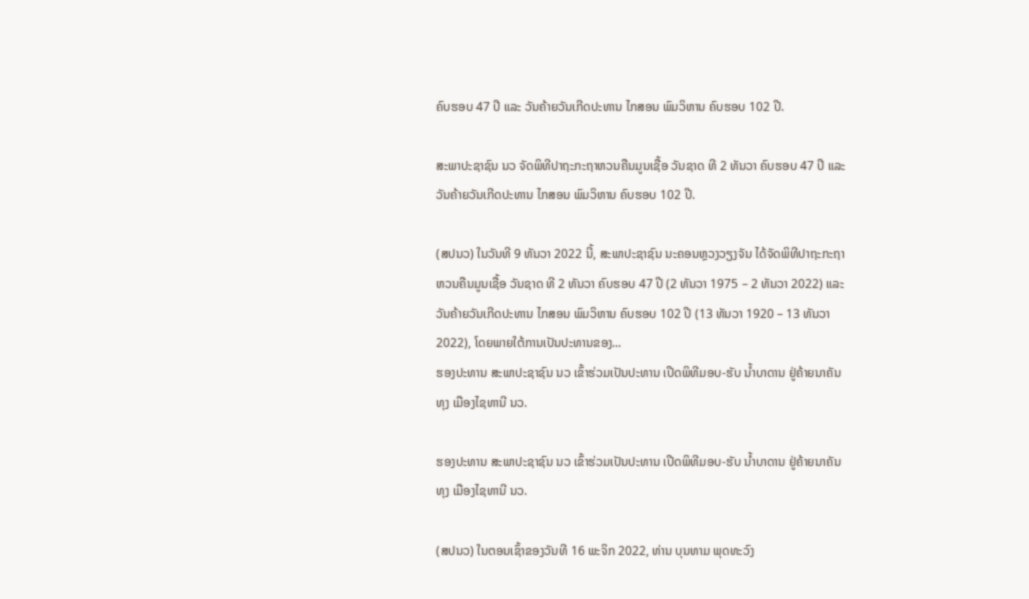ຄົບຮອບ 47 ປີ ແລະ ວັນຄ້າຍວັນເກີດປະທານ ໄກສອນ ພົມວິຫານ ຄົບຮອບ 102 ປີ.

ສະພາປະຊາຊົນ ນວ ຈັດພິທີປາຖະກະຖາຫວນຄືນມູນເຊື້ອ ວັນຊາດ ທີ 2 ທັນວາ ຄົບຮອບ 47 ປີ ແລະ ວັນຄ້າຍວັນເກີດປະທານ ໄກສອນ ພົມວິຫານ ຄົບຮອບ 102 ປີ.

(ສປນວ) ໃນວັນທີ 9 ທັນວາ 2022 ນີ້, ສະພາປະຊາຊົນ ນະຄອນຫຼວງວຽງຈັນ ໄດ້ຈັດພິທີປາຖະກະຖາຫວນຄືນມູນເຊື້ອ ວັນຊາດ ທີ 2 ທັນວາ ຄົບຮອບ 47 ປີ (2 ທັນວາ 1975 – 2 ທັນວາ 2022) ແລະ ວັນຄ້າຍວັນເກີດປະທານ ໄກສອນ ພົມວິຫານ ຄົບຮອບ 102 ປີ (13 ທັນວາ 1920 – 13 ທັນວາ 2022), ໂດຍພາຍໃຕ້ການເປັນປະທານຂອງ...
ຮອງປະທານ ສະພາປະຊາຊົນ ນວ ເຂົ້າຮ່ວມເປັນປະທານ ເປີດພິທີມອບ-ຮັບ ນໍ້າບາດານ ຢູ່ຄ້າຍນາຄັນທຸງ ເມືອງໄຊທານີ ນວ.

ຮອງປະທານ ສະພາປະຊາຊົນ ນວ ເຂົ້າຮ່ວມເປັນປະທານ ເປີດພິທີມອບ-ຮັບ ນໍ້າບາດານ ຢູ່ຄ້າຍນາຄັນທຸງ ເມືອງໄຊທານີ ນວ.

(ສປນວ) ໃນຕອນເຊົ້າຂອງວັນທີ 16 ພະຈິກ 2022, ທ່ານ ບຸນທາມ ພຸດທະວົງ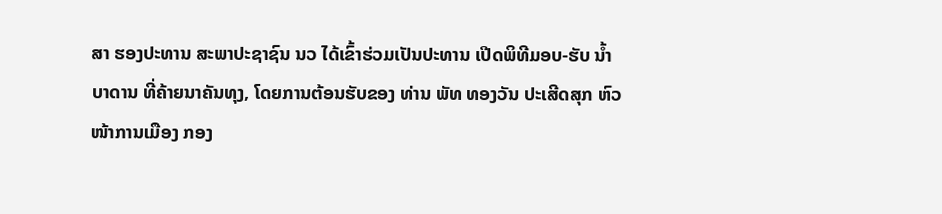ສາ ຮອງປະທານ ສະພາປະຊາຊົນ ນວ ໄດ້ເຂົ້າຮ່ວມເປັນປະທານ ເປີດພິທີມອບ-ຮັບ ນໍ້າບາດານ ທີ່ຄ້າຍນາຄັນທຸງ, ໂດຍການຕ້ອນຮັບຂອງ ທ່ານ ພັທ ທອງວັນ ປະເສີດສຸກ ຫົວໜ້າການເມືອງ ກອງ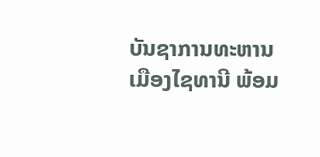ບັນຊາການທະຫານ ເມືອງໄຊທານີ ພ້ອມ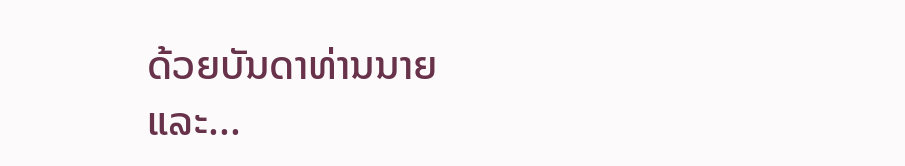ດ້ວຍບັນດາທ່ານນາຍ ແລະ...